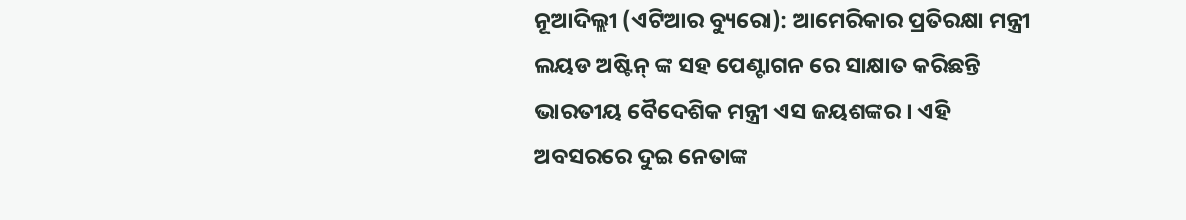ନୂଆଦିଲ୍ଲୀ (ଏଟିଆର ବ୍ୟୁରୋ): ଆମେରିକାର ପ୍ରତିରକ୍ଷା ମନ୍ତ୍ରୀ ଲୟଡ ଅଷ୍ଟିନ୍ ଙ୍କ ସହ ପେଣ୍ଟାଗନ ରେ ସାକ୍ଷାତ କରିଛନ୍ତି ଭାରତୀୟ ବୈଦେଶିକ ମନ୍ତ୍ରୀ ଏସ ଜୟଶଙ୍କର । ଏହି ଅବସରରେ ଦୁଇ ନେତାଙ୍କ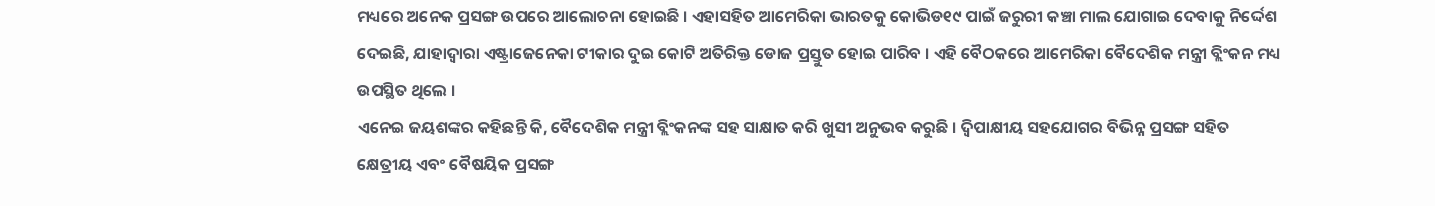ମଧ୍ୟରେ ଅନେକ ପ୍ରସଙ୍ଗ ଉପରେ ଆଲୋଚନା ହୋଇଛି । ଏହାସହିତ ଆମେରିକା ଭାରତକୁ କୋଭିଡ୧୯ ପାଇଁ ଜରୁରୀ କଞ୍ଚା ମାଲ ଯୋଗାଇ ଦେବାକୁ ନିର୍ଦ୍ଦେଶ ଦେଇଛି, ଯାହାଦ୍ୱାରା ଏଷ୍ଟ୍ରାଜେନେକା ଟୀକାର ଦୁଇ କୋଟି ଅତିରିକ୍ତ ଡୋଜ ପ୍ରସ୍ତୁତ ହୋଇ ପାରିବ । ଏହି ବୈଠକରେ ଆମେରିକା ବୈଦେଶିକ ମନ୍ତ୍ରୀ ବ୍ଲିଂକନ ମଧ୍ୟ ଉପସ୍ଥିତ ଥିଲେ ।
ଏନେଇ ଜୟଶଙ୍କର କହିଛନ୍ତି କି, ବୈଦେଶିକ ମନ୍ତ୍ରୀ ବ୍ଲିଂକନଙ୍କ ସହ ସାକ୍ଷାତ କରି ଖୁସୀ ଅନୁଭବ କରୁଛି । ଦ୍ୱିପାକ୍ଷୀୟ ସହଯୋଗର ବିଭିନ୍ନ ପ୍ରସଙ୍ଗ ସହିତ କ୍ଷେତ୍ରୀୟ ଏବଂ ବୈଷୟିକ ପ୍ରସଙ୍ଗ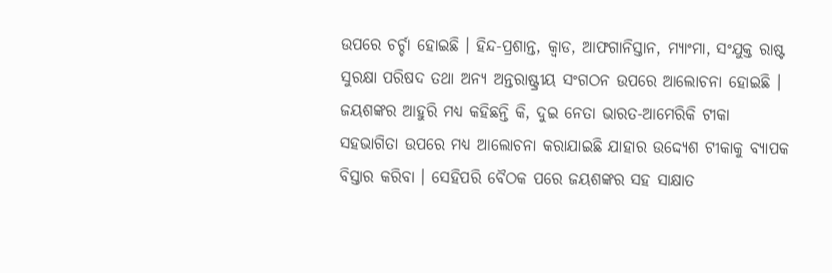ଉପରେ ଚର୍ଚ୍ଚା ହୋଇଛି । ହିନ୍ଦ-ପ୍ରଶାନ୍ତ, କ୍ୱାଡ, ଆଫଗାନିସ୍ତାନ, ମ୍ୟାଂମା, ସଂଯୁକ୍ତ ରାଷ୍ଟ ସୁରକ୍ଷା ପରିଷଦ ତଥା ଅନ୍ୟ ଅନ୍ତରାଷ୍ଟ୍ରୀୟ ସଂଗଠନ ଉପରେ ଆଲୋଚନା ହୋଇଛି ।
ଜୟଶଙ୍କର ଆହୁରି ମଧ୍ୟ କହିଛନ୍ତି କି, ଦୁଇ ନେତା ଭାରତ-ଆମେରିକି ଟୀକା ସହଭାଗିତା ଉପରେ ମଧ୍ୟ ଆଲୋଚନା କରାଯାଇଛି ଯାହାର ଉଦ୍ଦ୍ୟେଶ ଟୀକାକୁ ବ୍ୟାପକ ବିସ୍ତାର କରିବା । ସେହିପରି ବୈଠକ ପରେ ଜୟଶଙ୍କର ସହ ସାକ୍ଷାତ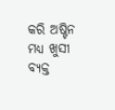କରି ଅଷ୍ଟିନ ମଧ୍ୟ ଖୁସୀ ବ୍ୟକ୍ତ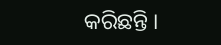କରିଛନ୍ତି ।